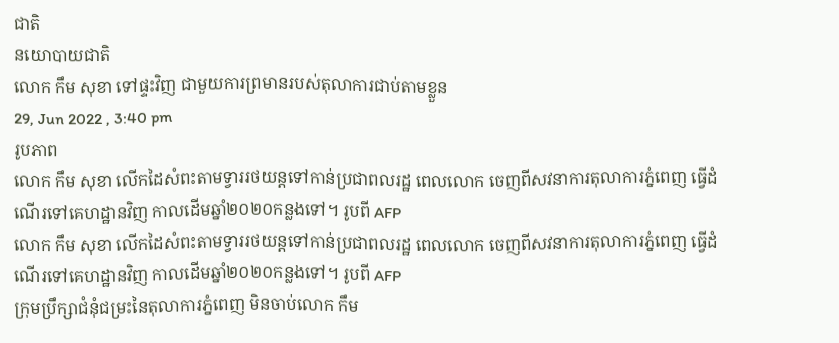ជាតិ
នយោបាយជាតិ
លោក កឹម សុខា ទៅផ្ទះវិញ ជាមួយការព្រមានរបស់តុលាការជាប់តាមខ្លួន
29, Jun 2022 , 3:40 pm
រូបភាព
លោក កឹម សុខា លើកដៃសំពះតាមទ្វាររថយន្តទៅកាន់ប្រជាពលរដ្ឋ ពេលលោក ចេញពីសវនាការតុលាការភ្នំពេញ ធ្វើដំណើរទៅគេហដ្ឋានវិញ កាលដើមឆ្នាំ២០២០កន្លងទៅ។ រូបពី AFP
លោក កឹម សុខា លើកដៃសំពះតាមទ្វាររថយន្តទៅកាន់ប្រជាពលរដ្ឋ ពេលលោក ចេញពីសវនាការតុលាការភ្នំពេញ ធ្វើដំណើរទៅគេហដ្ឋានវិញ កាលដើមឆ្នាំ២០២០កន្លងទៅ។ រូបពី AFP
ក្រុមប្រឹក្សាជំនុំជម្រះនៃតុលាការភ្នំពេញ មិនចាប់លោក កឹម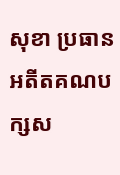សុខា ប្រធានអតីតគណបក្សស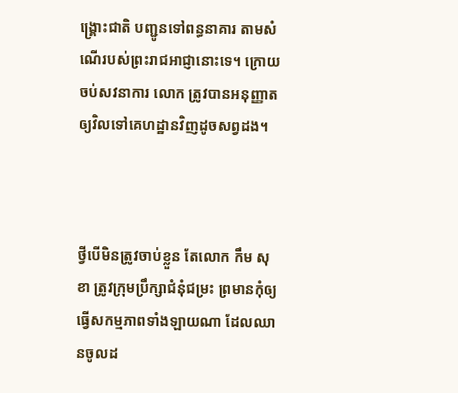ង្គ្រោះជាតិ បញ្ជូនទៅពន្ធនាគារ តាមសំណើរបស់ព្រះរាជអាជ្ញានោះទេ។ ក្រោយចប់សវនាការ លោក ត្រូវបានអនុញ្ញាតឲ្យវិលទៅគេហដ្ឋានវិញដូចសព្វដង។



ថ្វីបើមិនត្រូវចាប់ខ្លួន តែលោក កឹម សុខា ត្រូវក្រុមប្រឹក្សាជំនុំជម្រះ ព្រមានកុំឲ្យធ្វើសកម្មភាពទាំងឡាយណា ដែលឈានចូលដ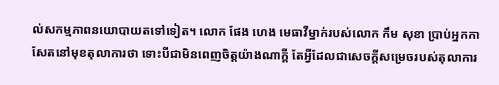ល់សកម្មភាពនយោបាយតទៅទៀត។ លោក ផែង ហេង មេធាវីម្នាក់របស់លោក កឹម សុខា ប្រាប់អ្នកកាសែតនៅមុខតុលាការថា ទោះបីជាមិនពេញចិត្តយ៉ាងណាក្តី តែអ្វីដែលជាសេចក្តីសម្រេចរបស់តុលាការ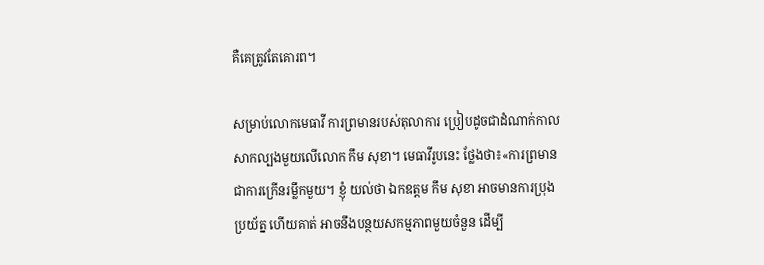គឺគេត្រូវតែគោរព។

សម្រាប់លោកមេធាវី ការព្រមានរបស់តុលាការ ប្រៀបដូចជាដំណាក់កាលសាកល្បងមួយលើលោក កឹម សុខា។ មេធាវីរូបនេះ ថ្លែងថា៖«ការព្រមាន ជាការក្រើនរម្លឹកមួយ។ ខ្ញុំ យល់ថា ឯកឧត្តម កឹម សុខា អាចមានការប្រុងប្រយ័ត្ន ហើយគាត់ អាចនឹងបន្ថយសកម្មភាពមួយចំនួន ដើម្បី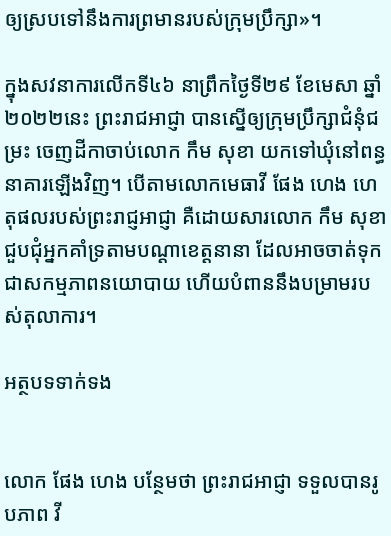ឲ្យស្របទៅនឹងការព្រមានរបស់ក្រុមប្រឹក្សា»។

ក្នុងសវនាការលើកទី៤៦ នាព្រឹកថ្ងៃទី២៩ ខែមេសា ឆ្នាំ២០២២នេះ ព្រះរាជអាជ្ញា បានស្នើឲ្យក្រុមប្រឹក្សាជំនុំជម្រះ ចេញដីកាចាប់លោក កឹម សុខា យកទៅឃុំនៅពន្ធនាគារឡើងវិញ។ បើតាមលោកមេធាវី ផែង ហេង ហេតុផលរបស់ព្រះរាជ្ញអាជ្ញា គឺដោយសារលោក កឹម សុខា ជួបជុំអ្នកគាំទ្រតាមបណ្តាខេត្តនានា ដែលអាចចាត់ទុកជាសកម្មភាពនយោបាយ ហើយបំពាននឹងបម្រាមរបស់តុលាការ។

អត្ថបទទាក់ទង


លោក ផែង ហេង បន្ថែមថា ព្រះរាជអាជ្ញា ទទួលបានរូបភាព វី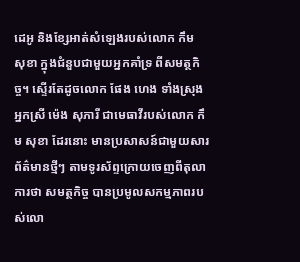ដេអូ និងខ្សែអាត់សំឡេងរបស់លោក កឹម សុខា ក្នុងជំនួបជាមួយអ្នកគាំទ្រ ពីសមត្ថកិច្ច។ ស្ទើរតែដូចលោក ផែង ហេង ទាំងស្រុង អ្នកស្រី ម៉េង សុភារី ជាមេធាវីរបស់លោក កឹម សុខា ដែរនោះ មានប្រសាសន៍ជាមួយសារព័ត៌មានថ្មីៗ តាមទូរស័ព្ទក្រោយចេញពីតុលាការថា សមត្ថកិច្ច បានប្រមូលសកម្មភាពរបស់លោ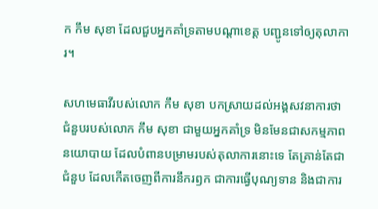ក កឹម សុខា ដែលជួបអ្នកគាំទ្រតាមបណ្តាខេត្ត បញ្ជូនទៅឲ្យតុលាការ។

សហមេធាវីរបស់លោក កឹម សុខា បកស្រាយដល់អង្គសវនាការថា ជំនួបរបស់លោក កឹម សុខា ជាមួយអ្នកគាំទ្រ មិនមែនជាសកម្មភាពនយោបាយ ដែលបំពានបម្រាមរបស់តុលាការនោះទេ តែគ្រាន់តែជាជំនួប ដែលកើតចេញពីការនឹករឭក ជាការធ្វើបុណ្យទាន និងជាការ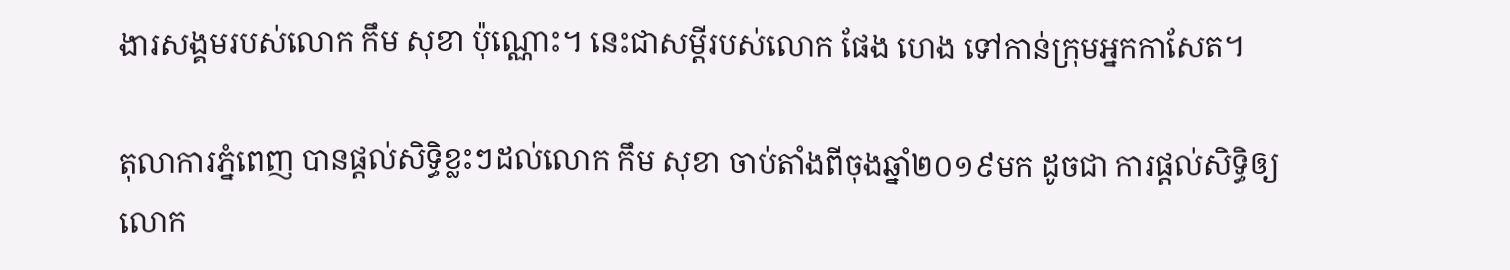ងារសង្គមរបស់លោក កឹម សុខា ប៉ុណ្ណោះ។ នេះជាសម្តីរបស់លោក ផែង ហេង ទៅកាន់ក្រុមអ្នកកាសែត។

តុលាការភ្នំពេញ បានផ្តល់សិទ្ធិខ្លះៗដល់លោក កឹម សុខា ចាប់តាំងពីចុងឆ្នាំ២០១៩មក ដូចជា ការផ្តល់សិទ្ធិឲ្យលោក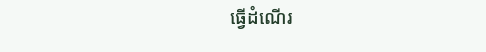ធ្វើដំណើរ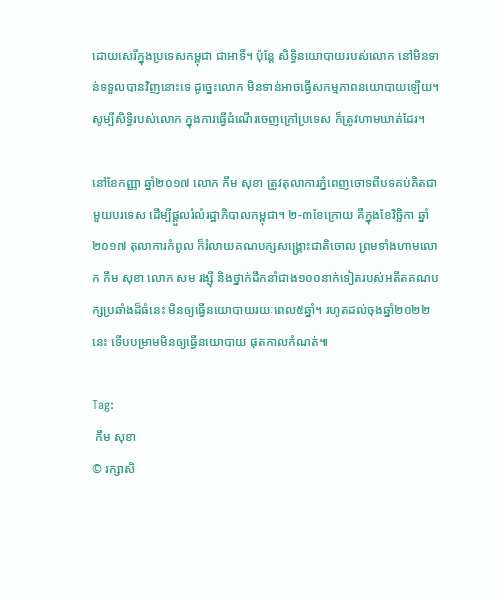ដោយសេរីក្នុងប្រទេសកម្ពុជា ជាអាទិ៍។ ប៉ុន្តែ សិទ្ធិនយោបាយរបស់លោក នៅមិនទាន់ទទួលបានវិញនោះទេ ដូច្នេះលោក មិនទាន់អាចធ្វើសកម្មភាពនយោបាយឡើយ។ សូម្បីសិទ្ធិរបស់លោក ក្នុងការធ្វើដំណើរចេញក្រៅប្រទេស ក៏ត្រូវហាមឃាត់ដែរ។

នៅខែកញ្ញា ឆ្នាំ២០១៧ លោក កឹម សុខា ត្រូវតុលាការភ្នំពេញចោទពីបទគប់គិតជាមួយបរទេស ដើម្បីផ្តួលរំលំរដ្ឋាភិបាលកម្ពុជា។ ២-៣ខែក្រោយ គឺក្នុងខែវិច្ឆិកា ឆ្នាំ២០១៧ តុលាការកំពូល ក៏រំលាយគណបក្សសង្គ្រោះជាតិចោល ព្រមទាំងហាមលោក កឹម សុខា លោក សម រង្ស៊ី និងថ្នាក់ដឹកនាំជាង១០០នាក់ទៀតរបស់អតីតគណបក្សប្រឆាំងដ៏ធំនេះ មិនឲ្យធ្វើនយោបាយរយៈពេល៥ឆ្នាំ។ រហូតដល់ចុងឆ្នាំ២០២២នេះ ទើបបម្រាមមិនឲ្យធ្វើនយោបាយ ផុតកាលកំណត់៕

Tag:
 កឹម សុខា
© រក្សាសិ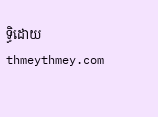ទ្ធិដោយ thmeythmey.com